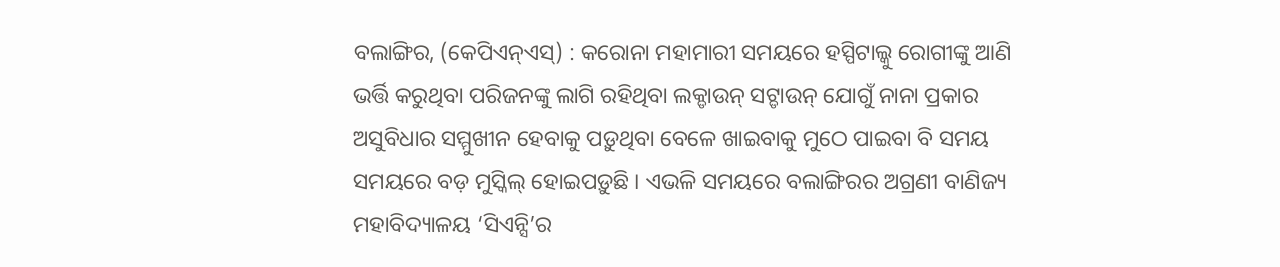ବଲାଙ୍ଗିର, (କେପିଏନ୍ଏସ୍) : କରୋନା ମହାମାରୀ ସମୟରେ ହସ୍ପିଟାଲ୍କୁ ରୋଗୀଙ୍କୁ ଆଣି ଭର୍ତ୍ତି କରୁଥିବା ପରିଜନଙ୍କୁ ଲାଗି ରହିଥିବା ଲକ୍ଡାଉନ୍ ସଟ୍ଡାଉନ୍ ଯୋଗୁଁ ନାନା ପ୍ରକାର ଅସୁବିଧାର ସମ୍ମୁଖୀନ ହେବାକୁ ପଡ଼ୁଥିବା ବେଳେ ଖାଇବାକୁ ମୁଠେ ପାଇବା ବି ସମୟ ସମୟରେ ବଡ଼ ମୁସ୍କିଲ୍ ହୋଇପଡ଼ୁଛି । ଏଭଳି ସମୟରେ ବଲାଙ୍ଗିରର ଅଗ୍ରଣୀ ବାଣିଜ୍ୟ ମହାବିଦ୍ୟାଳୟ ‘ସିଏନ୍ସି’ର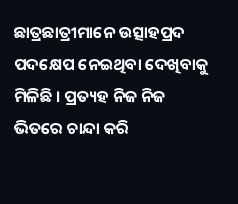ଛାତ୍ରଛାତ୍ରୀମାନେ ଉତ୍ସାହପ୍ରଦ ପଦକ୍ଷେପ ନେଇଥିବା ଦେଖିବାକୁ ମିଳିଛି । ପ୍ରତ୍ୟହ ନିଜ ନିଜ ଭିତରେ ଚାନ୍ଦା କରି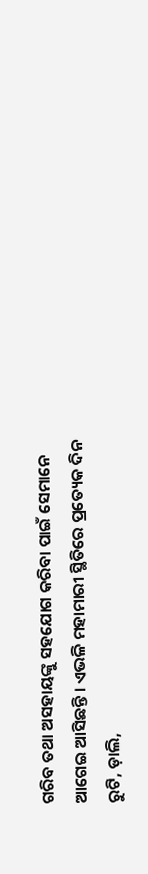ଗରିବ ତଥା ଅସହାୟଙ୍କୁ ସହଯୋଗ କରିବା ପାଇଁ ସେମାନେ ଆଗେଇ ଆସିଛନ୍ତି । ଏଭଳି ମହାମାରୀ ସ୍ଥିତିରେ ପ୍ରତ୍ୟେକ ଦିନ ରୁଟି, ଡ଼ାଲି,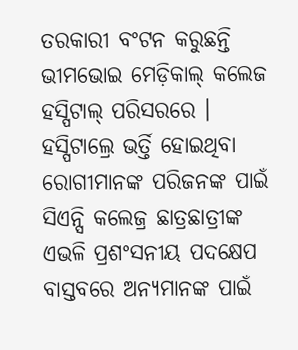ତରକାରୀ ବଂଟନ କରୁଛନ୍ତି ଭୀମଭୋଇ ମେଡ଼ିକାଲ୍ କଲେଜ ହସ୍ପିଟାଲ୍ ପରିସରରେ । ହସ୍ପିଟାଲ୍ରେ ଭର୍ତ୍ତି ହୋଇଥିବା ରୋଗୀମାନଙ୍କ ପରିଜନଙ୍କ ପାଇଁ ସିଏନ୍ସି କଲେଜ୍ର ଛାତ୍ରଛାତ୍ରୀଙ୍କ ଏଭଳି ପ୍ରଶଂସନୀୟ ପଦକ୍ଷେପ ବାସ୍ତବରେ ଅନ୍ୟମାନଙ୍କ ପାଇଁ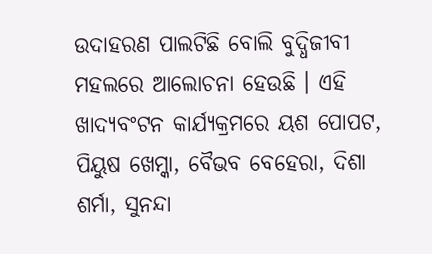ଉଦାହରଣ ପାଲଟିଛି ବୋଲି ବୁଦ୍ଧିଜୀବୀ ମହଲରେ ଆଲୋଚନା ହେଉଛି । ଏହି ଖାଦ୍ୟବଂଟନ କାର୍ଯ୍ୟକ୍ରମରେ ୟଶ ପୋପଟ, ପିୟୁଷ ଖେମ୍କା, ବୈଭବ ବେହେରା, ଦିଶା ଶର୍ମା, ସୁନନ୍ଦା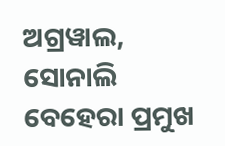ଅଗ୍ରୱାଲ, ସୋନାଲି ବେହେରା ପ୍ରମୁଖ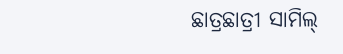ଛାତ୍ରଛାତ୍ରୀ ସାମିଲ୍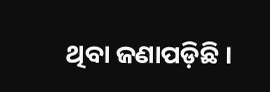ଥିବା ଜଣାପଡ଼ିଛି ।